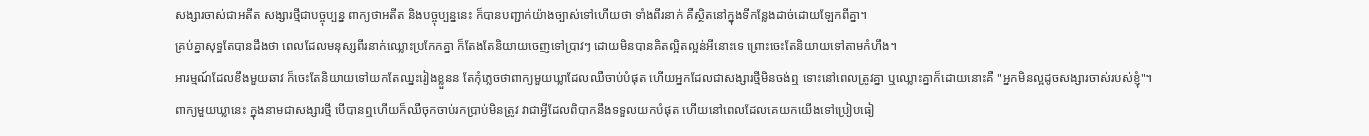សង្សារចាស់ជាអតីត សង្សារថ្មីជាបច្ចុប្បន្ន ពាក្យថាអតីត និងបច្ចុប្បន្ននេះ ក៏បានបញ្ជាក់យ៉ាងច្បាស់ទៅហេីយថា ទាំងពីរនាក់ គឺស្ថិតនៅក្នុងទីកន្លែងដាច់ដោយឡែកពីគ្នា។
គ្រប់គ្នាសុទ្ធតែបានដឹងថា ពេលដែលមនុស្សពីរនាក់ឈ្លោះប្រកែកគ្នា ក៏តែងតែនិយាយចេញទៅប្រាវៗ ដោយមិនបានគិតល្អិតល្អន់អីនោះទេ ព្រោះចេះតែនិយាយទៅតាមកំហឹង។
អារម្មណ៍ដែលខឹងមួយឆាវ ក៏ចេះតែនិយាយទៅយកតែឈ្នះរៀងខ្លួនន តែកុំភ្លេចថាពាក្យមួយឃ្លាដែលឈឺចាប់បំផុត ហេីយអ្នកដែលជាសង្សារថ្មីមិនចង់ឮ ទោះនៅពេលត្រូវគ្នា ឬឈ្លោះគ្នាក៏ដោយនោះគឺ "អ្នកមិនល្អដូចសង្សារចាស់របស់ខ្ញុំ"។
ពាក្យមួយឃ្លានេះ ក្នុងនាមជាសង្សារថ្មី បើបានឮហេីយក៏ឈឺចុកចាប់រកប្រាប់មិនត្រូវ វាជាអ្វីដែលពិបាកនឹងទទួលយកបំផុត ហេីយនៅពេលដែលគេយកយេីងទៅប្រៀបធៀ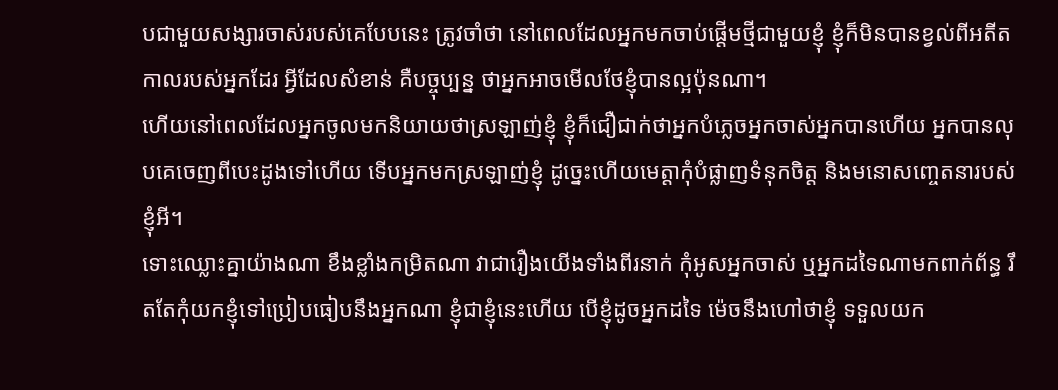បជាមួយសង្សារចាស់របស់គេបែបនេះ ត្រូវចាំថា នៅពេលដែលអ្នកមកចាប់ផ្តេីមថ្មីជាមួយខ្ញុំ ខ្ញុំក៏មិនបានខ្វល់ពីអតីតកាលរបស់អ្នកដែរ អ្វីដែលសំខាន់ គឺបច្ចុប្បន្ន ថាអ្នកអាចមេីលថែខ្ញុំបានល្អប៉ុនណា។
ហេីយនៅពេលដែលអ្នកចូលមកនិយាយថាស្រឡាញ់ខ្ញុំ ខ្ញុំក៏ជឿជាក់ថាអ្នកបំភ្លេចអ្នកចាស់អ្នកបានហេីយ អ្នកបានលុបគេចេញពីបេះដូងទៅហេីយ ទេីបអ្នកមកស្រឡាញ់ខ្ញុំ ដូច្នេះហេីយមេត្តាកុំបំផ្លាញទំនុកចិត្ត និងមនោសញ្ចេតនារបស់ខ្ញុំអី។
ទោះឈ្លោះគ្នាយ៉ាងណា ខឹងខ្លាំងកម្រិតណា វាជារឿងយេីងទាំងពីរនាក់ កុំអូសអ្នកចាស់ ឬអ្នកដទៃណាមកពាក់ព័ន្ធ រឹតតែកុំយកខ្ញុំទៅប្រៀបធៀបនឹងអ្នកណា ខ្ញុំជាខ្ញុំនេះហេីយ បេីខ្ញុំដូចអ្នកដទៃ ម៉េចនឹងហៅថាខ្ញុំ ទទួលយក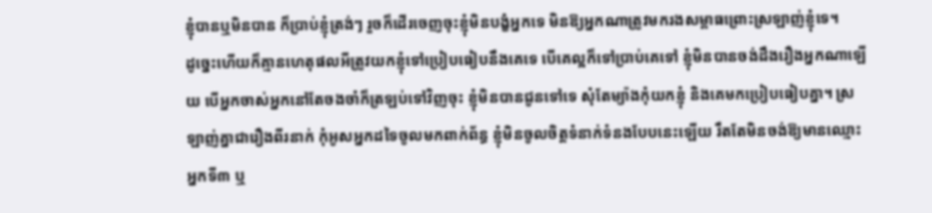ខ្ញុំបានឬមិនបាន ក៏ប្រាប់ខ្ញុំត្រង់ៗ រួចក៏ដេីរចេញចុះខ្ញុំមិនបង្ខំអ្នកទេ មិនឱ្យអ្នកណាត្រូវមករងសម្ពាធព្រោះស្រឡាញ់ខ្ញុំទេ។
ដូច្នេះហេីយក៏គ្មានហេតុផលអីត្រូវយកខ្ញុំទៅប្រៀបធៀបនឹងគេទេ បេីគេល្អក៏ទៅប្រាប់គេទៅ ខ្ញុំមិនបានចង់ដឹងរឿងអ្នកណាឡើយ បេីអ្នកចាស់អ្នកនៅតែចងចាំក៏ត្រឡប់ទៅវិញចុះ ខ្ញុំមិនបានជូនទៅទេ សុំតែម្យ៉ាងកុំយកខ្ញុំ និងគេមកប្រៀបធៀបគ្នា។ ស្រឡាញ់គ្នាជារឿងពីរនាក់ កុំអូសអ្នកដទៃចូលមកពាក់ព័ន្ធ ខ្ញុំមិនចូលចិត្តទំនាក់ទំនងបែបនេះឡើយ រឹតតែមិនចង់ឱ្យមានឈ្មោះអ្នកទី៣ ឬ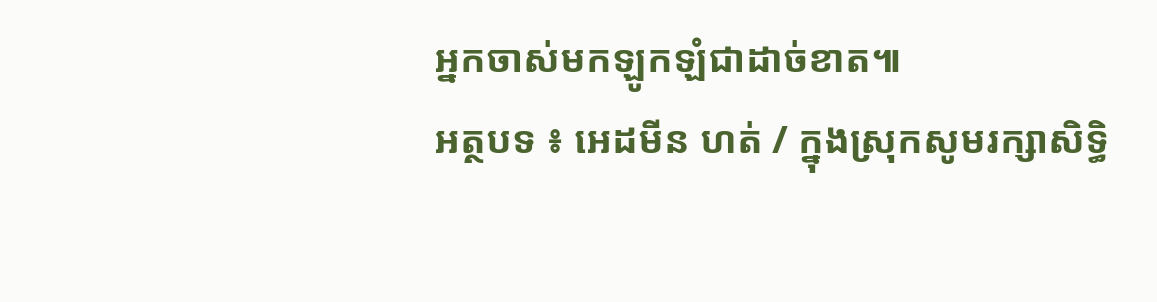អ្នកចាស់មកឡូកឡំជាដាច់ខាត៕
អត្ថបទ ៖ អេដមីន ហត់ / ក្នុងស្រុកសូមរក្សាសិទ្ធិ